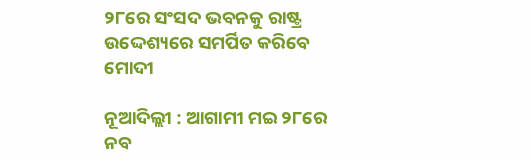୨୮ରେ ସଂସଦ ଭବନକୁ ରାଷ୍ଟ୍ର ଉଦ୍ଦେଶ୍ୟରେ ସମର୍ପିତ କରିବେ ମୋଦୀ

ନୂଆଦିଲ୍ଲୀ : ଆଗାମୀ ମଇ ୨୮ରେ ନବ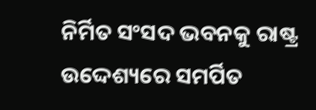ନିର୍ମିତ ସଂସଦ ଭବନକୁ ରାଷ୍ଟ୍ର ଉଦ୍ଦେଶ୍ୟରେ ସମର୍ପିତ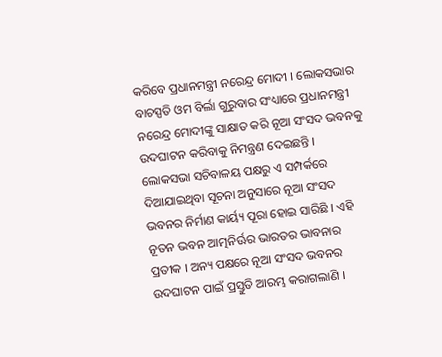କରିବେ ପ୍ରଧାନମନ୍ତ୍ରୀ ନରେନ୍ଦ୍ର ମୋଦୀ । ଲୋକସଭାର ବାଚସ୍ପତି ଓମ ବିର୍ଲା ଗୁରୁବାର ସଂଧ୍ୟାରେ ପ୍ରଧାନମନ୍ତ୍ରୀ ନରେନ୍ଦ୍ର ମୋଦୀଙ୍କୁ ସାକ୍ଷାତ କରି ନୂଆ ସଂସଦ ଭବନକୁ ଉଦଘାଟନ କରିବାକୁ ନିମନ୍ତ୍ରଣ ଦେଇଛନ୍ତି । ଲୋକସଭା ସଚିବାଳୟ ପକ୍ଷରୁ ଏ ସମ୍ପର୍କରେ ଦିଆଯାଇଥିବା ସୂଚନା ଅନୁସାରେ ନୂଆ ସଂସଦ ଭବନର ନିର୍ମାଣ କାର୍ୟ୍ୟ ପୂରା ହୋଇ ସାରିଛି । ଏହି ନୂତନ ଭବନ ଆତ୍ମନିର୍ଊର ଭାରତର ଭାବନାର ପ୍ରତୀକ । ଅନ୍ୟ ପକ୍ଷରେ ନୂଆ ସଂସଦ ଭବନର ଉଦଘାଟନ ପାଇଁ ପ୍ରସ୍ତୁତି ଆରମ୍ଭ କରାଗଲାଣି ।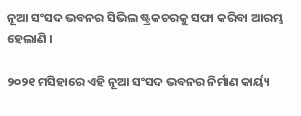ନୂଆ ସଂସଦ ଭବନର ସିଭିଲ ଷ୍ଟ୍ରକଚରକୁ ସଫା କରିବା ଆରମ୍ଭ ହେଲାଣି ।

୨୦୨୧ ମସିହାରେ ଏହି ନୂଆ ସଂସଦ ଭବନର ନିର୍ମାଣ କାର୍ୟ୍ୟ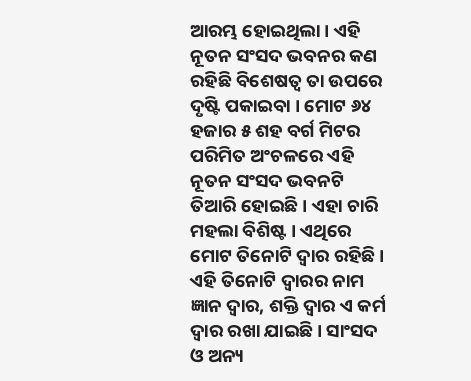ଆରମ୍ଭ ହୋଇଥିଲା । ଏହି ନୂତନ ସଂସଦ ଭବନର କଣ ରହିଛି ବିଶେଷତ୍ୱ ତା ଉପରେ ଦୃଷ୍ଟି ପକାଇବା । ମୋଟ ୬୪ ହଜାର ୫ ଶହ ବର୍ଗ ମିଟର ପରିମିତ ଅଂଚଳରେ ଏହି ନୂତନ ସଂସଦ ଭବନଟି ତିଆରି ହୋଇଛି । ଏହା ଚାରି ମହଲା ବିଶିଷ୍ଟ । ଏଥିରେ ମୋଟ ତିନୋଟି ଦ୍ୱାର ରହିଛି । ଏହି ତିନୋଟି ଦ୍ୱାରର ନାମ ଜ୍ଞାନ ଦ୍ୱାର, ଶକ୍ତି ଦ୍ୱାର ଏ କର୍ମ ଦ୍ୱାର ରଖା ଯାଇଛି । ସାଂସଦ ଓ ଅନ୍ୟ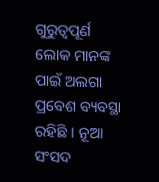ଗୁରୁତ୍ୱପୂର୍ଣ ଲୋକ ମାନଙ୍କ ପାଇଁ ଅଲଗା ପ୍ରବେଶ ବ୍ୟବସ୍ଥା ରହିଛି । ନୂଆ ସଂସଦ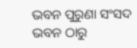ଭବନ ପୁରୁଣା ସଂସଦ ଭବନ ଠାରୁ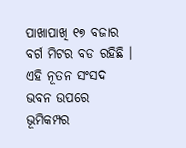ପାଖାପାଖି ୧୭ ବଜାର ବର୍ଗ ମିଟର ବଡ ରହିଛି । ଏହି ନୂତନ ସଂସଦ ଭବନ ଉପରେ ଭୂମିକମ୍ପର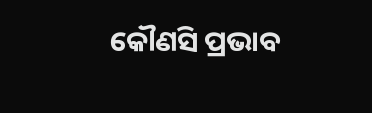କୌଣସି ପ୍ରଭାବ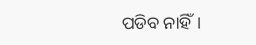ପଡିବ ନାହିଁ।